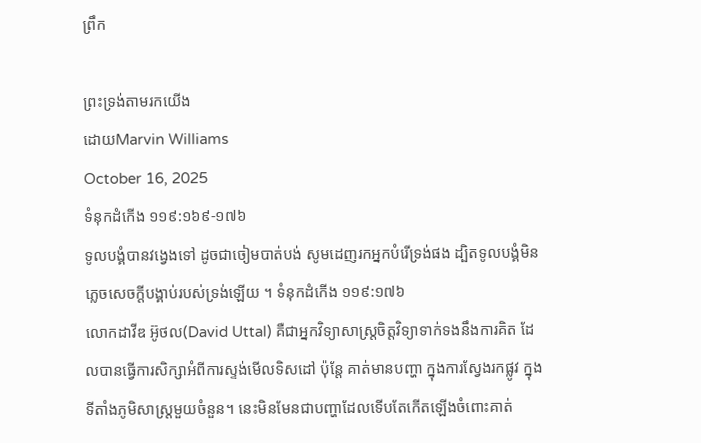ព្រឹក

ព្រះទ្រង់តាមរកយើង
ដោយMarvin Williams
October 16, 2025
ទំនុកដំកើង ១១៩:១៦៩-១៧៦
ទូលបង្គំបានវង្វេងទៅ ដូចជាចៀមបាត់បង់ សូមដេញរកអ្នកបំរើទ្រង់ផង ដ្បិតទូលបង្គំមិនភ្លេចសេចក្ដីបង្គាប់របស់ទ្រង់ឡើយ ។ ទំនុកដំកើង ១១៩:១៧៦
លោកដាវីឌ អ៊ូថល(David Uttal) គឺជាអ្នកវិទ្យាសាស្ត្រចិត្តវិទ្យាទាក់ទងនឹងការគិត ដែលបានធ្វើការសិក្សាអំពីការស្ទង់មើលទិសដៅ ប៉ុន្តែ គាត់មានបញ្ហា ក្នុងការស្វែងរកផ្លូវ ក្នុងទីតាំងភូមិសាស្រ្តមួយចំនួន។ នេះមិនមែនជាបញ្ហាដែលទើបតែកើតឡើងចំពោះគាត់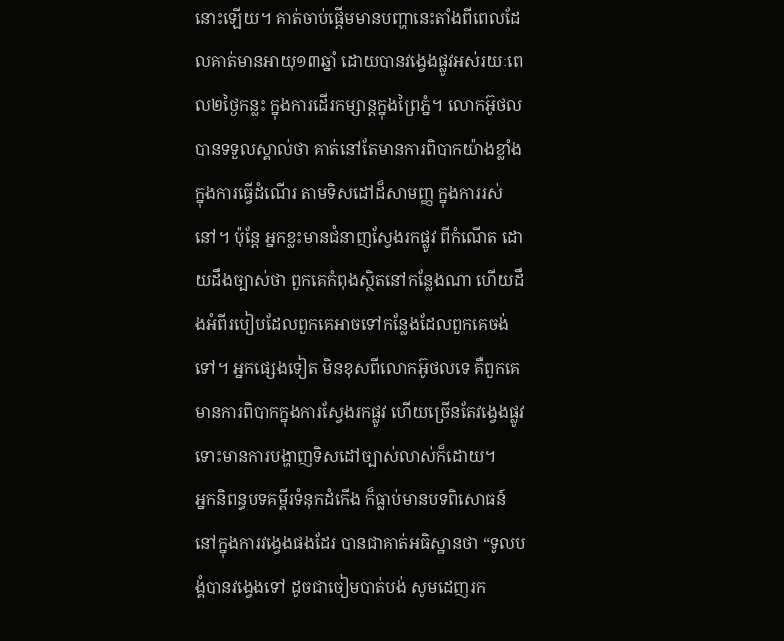នោះឡើយ។ គាត់ចាប់ផ្តើមមានបញ្ហានេះតាំងពីពេលដែលគាត់មានអាយុ១៣ឆ្នាំ ដោយបានវង្វេងផ្លូវអស់រយៈពេល២ថ្ងៃកន្លះ ក្នុងការដើរកម្សាន្តក្នុងព្រៃភ្នំ។ លោកអ៊ូថលបានទទួលស្គាល់ថា គាត់នៅតែមានការពិបាកយ៉ាងខ្លាំង ក្នុងការធ្វើដំណើរ តាមទិសដៅដ៏សាមញ្ញ ក្នុងការរស់នៅ។ ប៉ុន្តែ អ្នកខ្លះមានជំនាញស្វែងរកផ្លូវ ពីកំណើត ដោយដឹងច្បាស់ថា ពួកគេកំពុងស្ថិតនៅកន្លែងណា ហើយដឹងអំពីរបៀបដែលពួកគេអាចទៅកន្លែងដែលពួកគេចង់ទៅ។ អ្នកផ្សេងទៀត មិនខុសពីលោកអ៊ូថលទេ គឺពួកគេមានការពិបាកក្នុងការស្វែងរកផ្លូវ ហើយច្រើនតែវង្វេងផ្លូវ ទោះមានការបង្ហាញទិសដៅច្បាស់លាស់ក៏ដោយ។
អ្នកនិពន្ធបទគម្ពីរទំនុកដំកើង ក៏ធ្លាប់មានបទពិសោធន៍ នៅក្នុងការវង្វេងផងដែរ បានជាគាត់អធិស្ឋានថា “ទូលបង្គំបានវង្វេងទៅ ដូចជាចៀមបាត់បង់ សូមដេញរក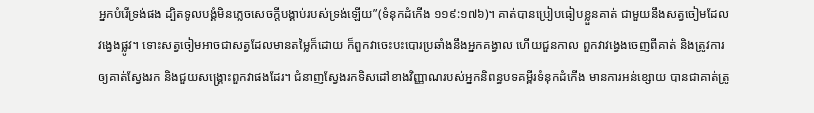អ្នកបំរើទ្រង់ផង ដ្បិតទូលបង្គំមិនភ្លេចសេចក្ដីបង្គាប់របស់ទ្រង់ឡើយ”(ទំនុកដំកើង ១១៩:១៧៦)។ គាត់បានប្រៀបធៀបខ្លួនគាត់ ជាមួយនឹងសត្វចៀមដែលវង្វេងផ្លូវ។ ទោះសត្វចៀមអាចជាសត្វដែលមានតម្លៃក៏ដោយ ក៏ពួកវាចេះបះបោរប្រឆាំងនឹងអ្នកគង្វាល ហើយជួនកាល ពួកវាវង្វេងចេញពីគាត់ និងត្រូវការឲ្យគាត់ស្វែងរក និងជួយសង្គ្រោះពួកវាផងដែរ។ ជំនាញស្វែងរកទិសដៅខាងវិញ្ញាណរបស់អ្នកនិពន្ធបទគម្ពីរទំនុកដំកើង មានការអន់ខ្សោយ បានជាគាត់ត្រូ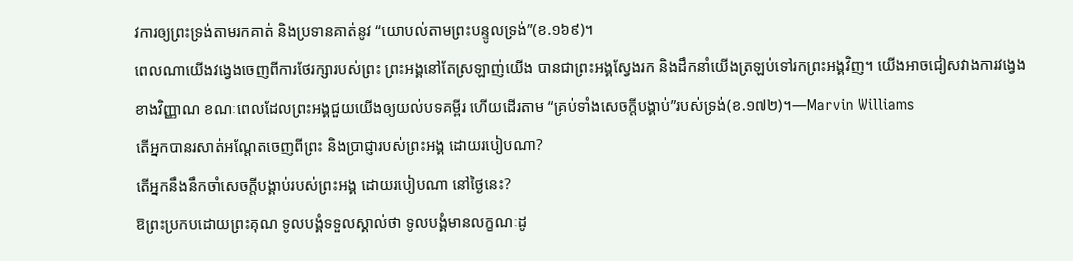វការឲ្យព្រះទ្រង់តាមរកគាត់ និងប្រទានគាត់នូវ “យោបល់តាមព្រះបន្ទូលទ្រង់”(ខ.១៦៩)។
ពេលណាយើងវង្វេងចេញពីការថែរក្សារបស់ព្រះ ព្រះអង្គនៅតែស្រឡាញ់យើង បានជាព្រះអង្គស្វែងរក និងដឹកនាំយើងត្រឡប់ទៅរកព្រះអង្គវិញ។ យើងអាចជៀសវាងការវង្វេងខាងវិញ្ញាណ ខណៈពេលដែលព្រះអង្គជួយយើងឲ្យយល់បទគម្ពីរ ហើយដើរតាម “គ្រប់ទាំងសេចក្តីបង្គាប់”របស់ទ្រង់(ខ.១៧២)។—Marvin Williams
តើអ្នកបានរសាត់អណ្តែតចេញពីព្រះ និងប្រាជ្ញារបស់ព្រះអង្គ ដោយរបៀបណា?
តើអ្នកនឹងនឹកចាំសេចក្តីបង្គាប់របស់ព្រះអង្គ ដោយរបៀបណា នៅថ្ងៃនេះ?
ឱព្រះប្រកបដោយព្រះគុណ ទូលបង្គំទទួលស្គាល់ថា ទូលបង្គំមានលក្ខណៈដូ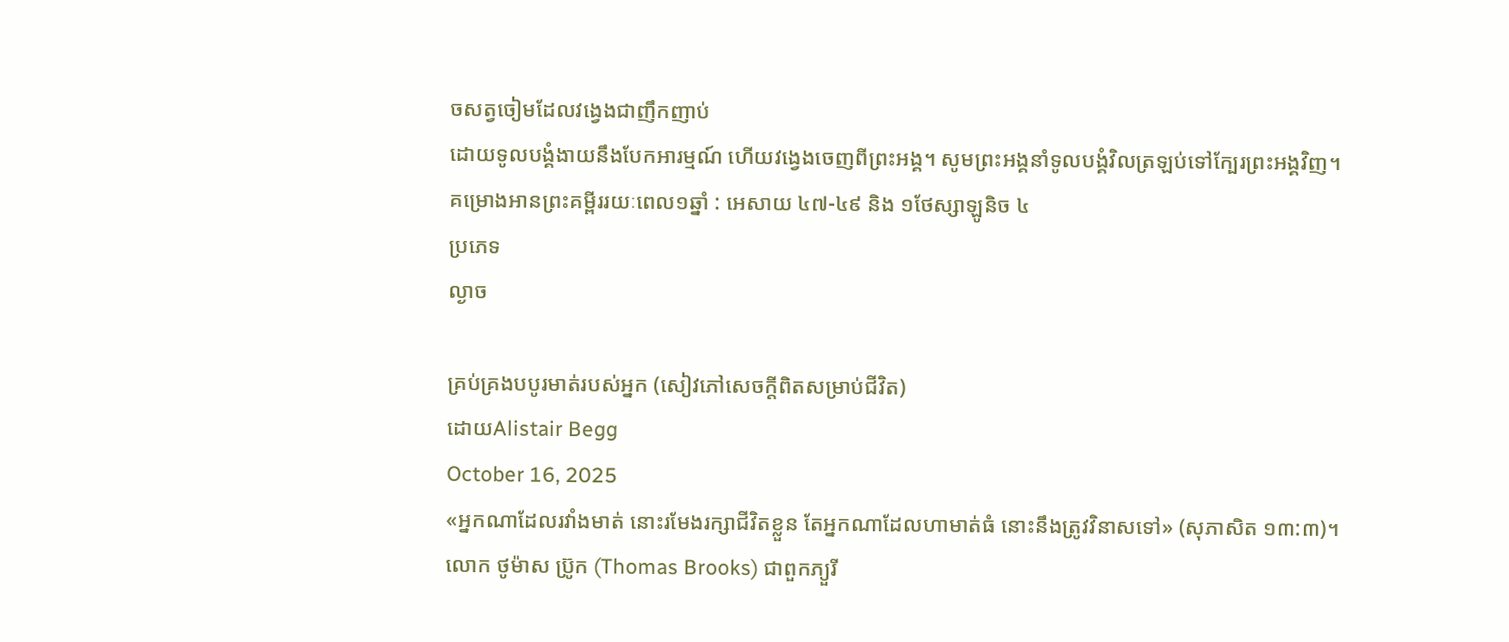ចសត្វចៀមដែលវង្វេងជាញឹកញាប់
ដោយទូលបង្គំងាយនឹងបែកអារម្មណ៍ ហើយវង្វេងចេញពីព្រះអង្គ។ សូមព្រះអង្គនាំទូលបង្គំវិលត្រឡប់ទៅក្បែរព្រះអង្គវិញ។
គម្រោងអានព្រះគម្ពីររយៈពេល១ឆ្នាំ : អេសាយ ៤៧-៤៩ និង ១ថែស្សាឡូនិច ៤
ប្រភេទ
ល្ងាច

គ្រប់គ្រងបបូរមាត់របស់អ្នក (សៀវភៅសេចក្ដីពិតសម្រាប់ជីវិត)
ដោយAlistair Begg
October 16, 2025
«អ្នកណាដែលរវាំងមាត់ នោះរមែងរក្សាជីវិតខ្លួន តែអ្នកណាដែលហាមាត់ធំ នោះនឹងត្រូវវិនាសទៅ» (សុភាសិត ១៣:៣)។
លោក ថូម៉ាស ប្រ៊ូក (Thomas Brooks) ជាពួកភ្យួរី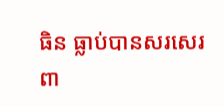ធិន ធ្លាប់បានសរសេរពា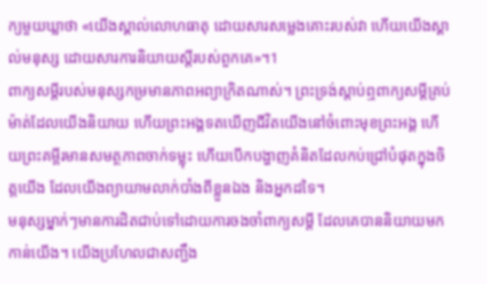ក្យមួយឃ្លាថា «យើងស្គាល់លោហធាតុ ដោយសារសម្លេងគោះរបស់វា ហើយយើងស្គាល់មនុស្ស ដោយសារការនិយាយស្តីរបស់ពួកគេ»។1
ពាក្យសម្ដីរបស់មនុស្សកម្រមានភាពអព្យាក្រិតណាស់។ ព្រះទ្រង់ស្តាប់ឮពាក្យសម្ដីគ្រប់ម៉ាត់ដែលយើងនិយាយ ហើយព្រះអង្គទតឃើញជីវិតយើងនៅចំពោះមុខព្រះអង្គ ហើយព្រះគម្ពីរមានសមត្ថភាពចាក់ទម្លុះ ហើយបើកបង្ហាញគំនិតដែលកប់ជ្រៅបំផុតក្នុងចិត្តយើង ដែលយើងព្យាយាមលាក់បាំងពីខ្លួនឯង និងអ្នកដទៃ។
មនុស្សម្នាក់ៗមានការដិតជាប់ទៅដោយការចងចាំពាក្យសម្ដី ដែលគេបាននិយាយមកកាន់យើង។ យើងប្រហែលជាសញ្ជឹង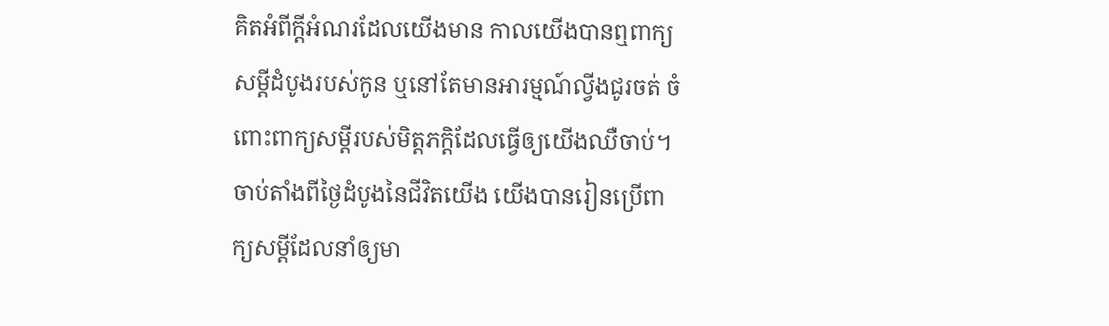គិតអំពីក្តីអំណរដែលយើងមាន កាលយើងបានឮពាក្យសម្ដីដំបូងរបស់កូន ឬនៅតែមានអារម្មណ៍ល្វីងជូរចត់ ចំពោះពាក្យសម្ដីរបស់មិត្តភក្តិដែលធ្វើឲ្យយើងឈឺចាប់។ ចាប់តាំងពីថ្ងៃដំបូងនៃជីវិតយើង យើងបានរៀនប្រើពាក្យសម្ដីដែលនាំឲ្យមា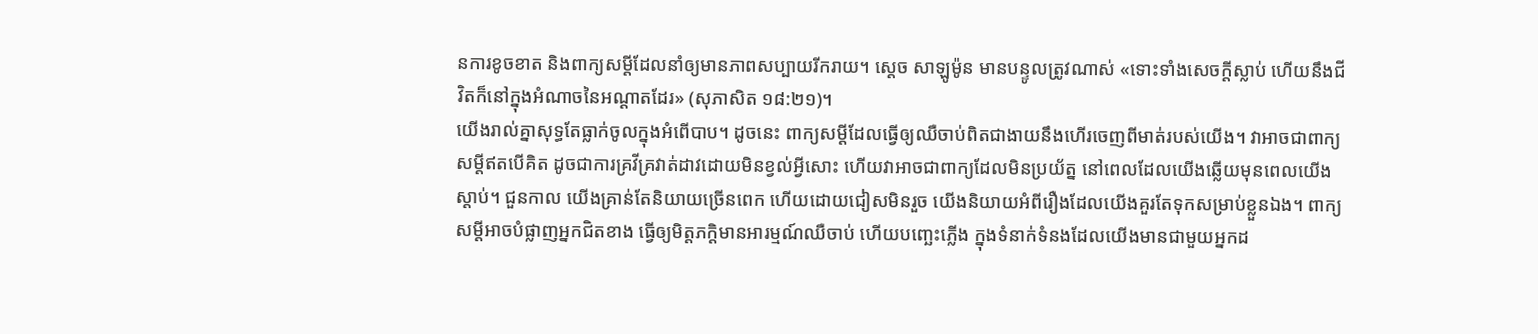នការខូចខាត និងពាក្យសម្ដីដែលនាំឲ្យមានភាពសប្បាយរីករាយ។ ស្ដេច សាឡូម៉ូន មានបន្ទូលត្រូវណាស់ «ទោះទាំងសេចក្ដីស្លាប់ ហើយនឹងជីវិតក៏នៅក្នុងអំណាចនៃអណ្ដាតដែរ» (សុភាសិត ១៨:២១)។
យើងរាល់គ្នាសុទ្ធតែធ្លាក់ចូលក្នុងអំពើបាប។ ដូចនេះ ពាក្យសម្ដីដែលធ្វើឲ្យឈឺចាប់ពិតជាងាយនឹងហើរចេញពីមាត់របស់យើង។ វាអាចជាពាក្យសម្ដីឥតបើគិត ដូចជាការគ្រវីគ្រវាត់ដាវដោយមិនខ្វល់អ្វីសោះ ហើយវាអាចជាពាក្យដែលមិនប្រយ័ត្ន នៅពេលដែលយើងឆ្លើយមុនពេលយើងស្តាប់។ ជួនកាល យើងគ្រាន់តែនិយាយច្រើនពេក ហើយដោយជៀសមិនរួច យើងនិយាយអំពីរឿងដែលយើងគួរតែទុកសម្រាប់ខ្លួនឯង។ ពាក្យសម្ដីអាចបំផ្លាញអ្នកជិតខាង ធ្វើឲ្យមិត្តភក្តិមានអារម្មណ៍ឈឺចាប់ ហើយបញ្ឆេះភ្លើង ក្នុងទំនាក់ទំនងដែលយើងមានជាមួយអ្នកដ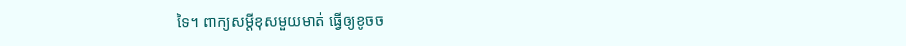ទៃ។ ពាក្យសម្ដីខុសមួយមាត់ ធ្វើឲ្យខូចច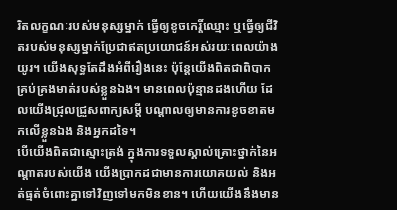រិតលក្ខណៈរបស់មនុស្សម្នាក់ ធ្វើឲ្យខូចកេរ្តិ៍ឈ្មោះ ឬធ្វើឲ្យជីវិតរបស់មនុស្សម្នាក់ប្រែជាឥតប្រយោជន៍អស់រយៈពេលយ៉ាងយូរ។ យើងសុទ្ធតែដឹងអំពីរឿងនេះ ប៉ុន្តែយើងពិតជាពិបាកគ្រប់គ្រងមាត់របស់ខ្លួនឯង។ មានពេលប៉ុន្មានដងហើយ ដែលយើងជ្រុលជ្រួសពាក្យសម្ដី បណ្ដាលឲ្យមានការខូចខាតមកលើខ្លួនឯង និងអ្នកដទៃ។
បើយើងពិតជាស្មោះត្រង់ ក្នុងការទទួលស្គាល់គ្រោះថ្នាក់នៃអណ្តាតរបស់យើង យើងប្រាកដជាមានការយោគយល់ និងអត់ធ្មត់ចំពោះគ្នាទៅវិញទៅមកមិនខាន។ ហើយយើងនឹងមាន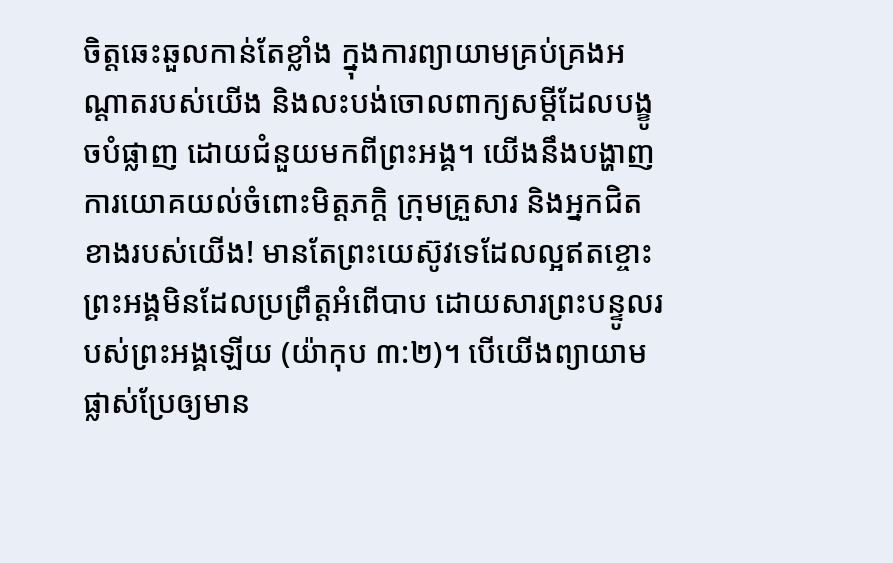ចិត្តឆេះឆួលកាន់តែខ្លាំង ក្នុងការព្យាយាមគ្រប់គ្រងអណ្តាតរបស់យើង និងលះបង់ចោលពាក្យសម្ដីដែលបង្ខូចបំផ្លាញ ដោយជំនួយមកពីព្រះអង្គ។ យើងនឹងបង្ហាញការយោគយល់ចំពោះមិត្តភក្តិ ក្រុមគ្រួសារ និងអ្នកជិតខាងរបស់យើង! មានតែព្រះយេស៊ូវទេដែលល្អឥតខ្ចោះ ព្រះអង្គមិនដែលប្រព្រឹត្តអំពើបាប ដោយសារព្រះបន្ទូលរបស់ព្រះអង្គឡើយ (យ៉ាកុប ៣:២)។ បើយើងព្យាយាមផ្លាស់ប្រែឲ្យមាន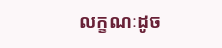លក្ខណៈដូច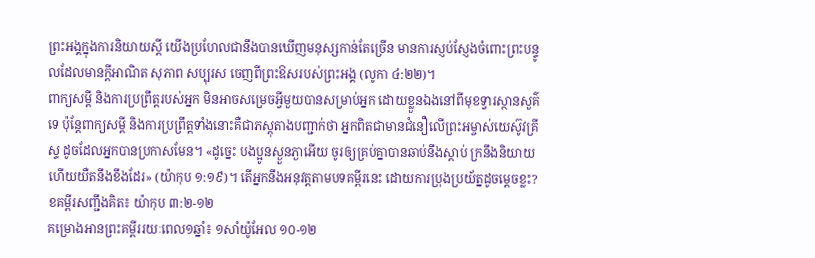ព្រះអង្គក្នុងការនិយាយស្ដី យើងប្រហែលជានឹងបានឃើញមនុស្សកាន់តែច្រើន មានការស្ញប់ស្ញែងចំពោះព្រះបន្ទូលដែលមានក្តីអាណិត សុភាព សប្បុរស ចេញពីព្រះឱសរបស់ព្រះអង្គ (លូកា ៤:២២)។
ពាក្យសម្ដី និងការប្រព្រឹត្តរបស់អ្នក មិនអាចសម្រេចអ្វីមួយបានសម្រាប់អ្នក ដោយខ្លួនឯងនៅពីមុខទ្វារស្ថានសួគ៌ទេ ប៉ុន្តែពាក្យសម្ដី និងការប្រព្រឹត្តទាំងនោះគឺជាភស្តុតាងបញ្ជាក់ថា អ្នកពិតជាមានជំនឿលើព្រះអម្ចាស់យេស៊ូវគ្រីស្ទ ដូចដែលអ្នកបានប្រកាសមែន។ «ដូច្នេះ បងប្អូនស្ងួនភ្ងាអើយ ចូរឲ្យគ្រប់គ្នាបានឆាប់នឹងស្ដាប់ ក្រនឹងនិយាយ ហើយយឺតនឹងខឹងដែរ» (យ៉ាកុប ១:១៩)។ តើអ្នកនឹងអនុវត្តតាមបទគម្ពីរនេះ ដោយការប្រុងប្រយ័ត្នដូចម្ដេចខ្លះ?
ខគម្ពីរសញ្ជឹងគិត៖ យ៉ាកុប ៣:២-១២
គម្រោងអានព្រះគម្ពីររយៈពេល១ឆ្នាំ៖ ១សាំយ៉ូអែល ១០-១២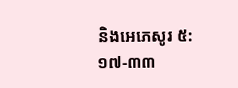និងអេភេសូរ ៥:១៧-៣៣